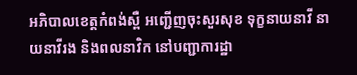អភិបាលខេត្តកំពង់ស្ពឺ អញ្ជើញចុះសួរសុខ ទុក្ខនាយនាវី នាយនាវីរង និងពលនាវិក នៅបញ្ជាការដ្ឋា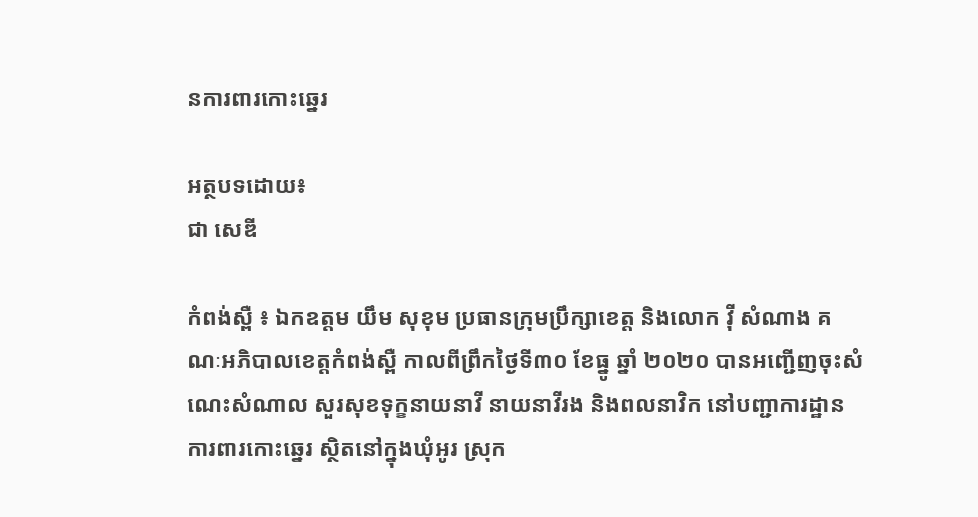នការពារកោះឆ្នេរ

អត្ថបទដោយ៖
ជា សេឌី

កំពង់ស្ពឺ ៖ ឯកឧត្តម យឹម សុខុម ប្រធានក្រុមប្រឹក្សាខេត្ត និងលោក វ៉ី សំណាង គណៈអភិបាលខេត្តកំពង់ស្ពឺ កាលពីព្រឹកថ្ងៃទី៣០ ខែធ្នូ ឆ្នាំ ២០២០ បានអញ្ជើញចុះសំណេះសំណាល សួរសុខទុក្ខនាយនាវី នាយនាវីរង និងពលនាវិក នៅបញ្ជាការដ្ឋានការពារកោះឆ្នេរ ស្ថិតនៅក្នុងឃុំអូរ ស្រុក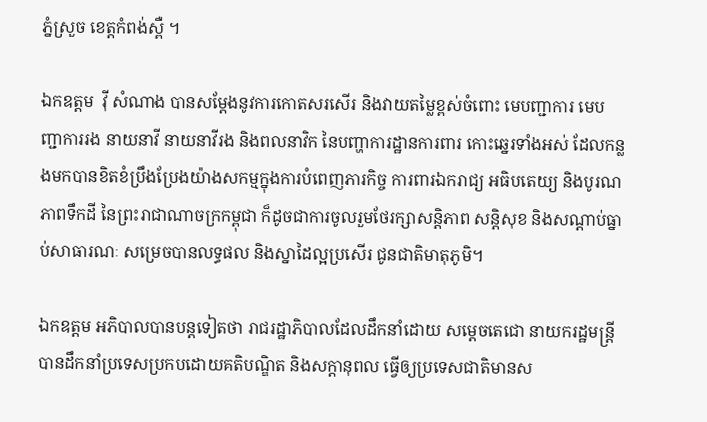ភ្នំស្រួច ខេត្តកំពង់ស្ពឺ ។

ឯកឧត្តម  វ៉ី សំណាង បានសម្តែងនូវការកោតសរសើរ និងវាយតម្លៃខ្ពស់ចំពោះ មេបញ្ជាការ មេបញ្ជាការរង នាយនាវី នាយនាវីរង និងពលនាវិក នៃបញ្ហាការដ្ឋានការពារ កោះឆ្នេរទាំងអស់ ដែលកន្លងមកបានខិតខំប្រឹងប្រែងយ៉ាងសកម្មក្នុងការបំពេញភារកិច្ច ការពារឯករាជ្យ អធិបតេយ្យ និងបូរណភាពទឹកដី នៃព្រះរាជាណាចក្រកម្ពុជា ក៏ដូចជាការចូលរួមថែរក្សាសន្តិភាព សន្តិសុខ និងសណ្តាប់ធ្នាប់សាធារណៈ សម្រេចបានលទ្ធផល និងស្នាដៃល្អប្រសើរ ជូនជាតិមាតុភូមិ។

ឯកឧត្តម អភិបាលបានបន្តទៀតថា រាជរដ្ឋាភិបាលដែលដឹកនាំដោយ សម្តេចតេជោ នាយករដ្ឋមន្ត្រី បានដឹកនាំប្រទេសប្រកបដោយគតិបណ្ឌិត និងសក្តានុពល ធ្វើឲ្យប្រទេសជាតិមានស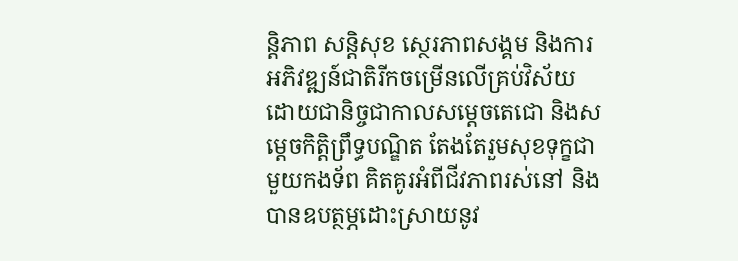ន្តិភាព សន្តិសុខ ស្ថេរភាពសង្គម និងការអភិវឌ្ឍន៍ជាតិរីកចម្រើនលើគ្រប់វិស័យ ដោយជានិច្ចជាកាលសម្ដេចតេជោ និងសម្តេចកិត្តិព្រឹទ្ធបណ្ឌិត តែងតែរួមសុខទុក្ខជាមួយកងទ័ព គិតគូរអំពីជីវភាពរស់នៅ និងបានឧបត្ថម្ភដោះស្រាយនូវ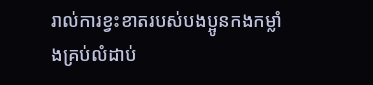រាល់ការខ្វះខាតរបស់បងប្អូនកងកម្លាំងគ្រប់លំដាប់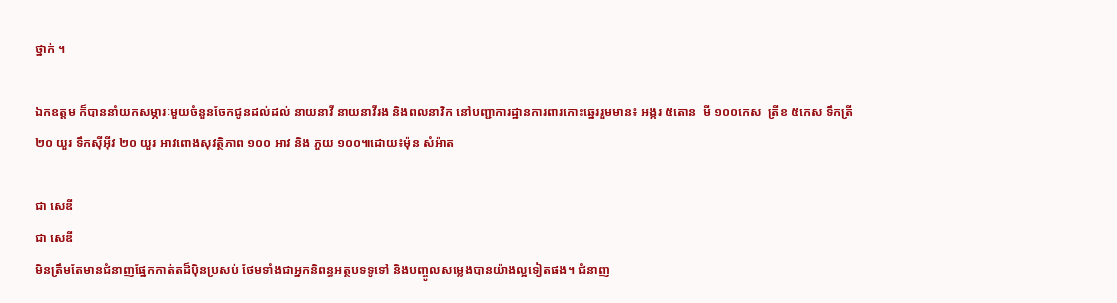ថ្នាក់ ។

ឯកឧត្តម ក៏បាននាំយកសម្ភារៈមួយចំនួនចែកជូនដល់ដល់ នាយនាវី នាយនាវីរង និងពលនាវិក នៅបញ្ជាការដ្ឋានការពារកោះឆ្នេររួមមាន៖ អង្ករ ៥តោន  មី ១០០កេស  ត្រីខ ៥កេស ទឹកត្រី ២០ យួរ ទឹកស៊ីអ៊ីវ ២០ យួរ អាវពោងសុវត្ថិភាព ១០០ អាវ និង ភួយ ១០០៕ដោយ៖ម៉ុន សំអ៉ាត

ជា សេឌី
ជា សេឌី
មិនត្រឹមតែមានជំនាញផ្នែកកាត់តដ៏ប៉ិនប្រសប់ ថែមទាំងជាអ្នកនិពន្ធអត្ថបទទូទៅ និងបញ្ចូលសម្លេងបានយ៉ាងល្អទៀតផង។ ជំនាញ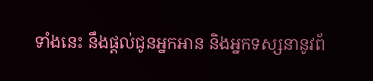ទាំងនេះ នឹងផ្តល់ជូនអ្នកអាន និងអ្នកទស្សនានូវព័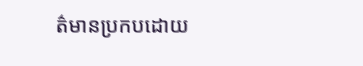ត៌មានប្រកបដោយ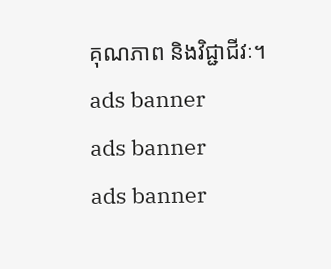គុណភាព និងវិជ្ជាជីវៈ។
ads banner
ads banner
ads banner